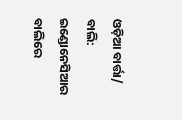ଓଡ଼ିଆ ବାର୍ତ୍ତା/ ବାଲି: ଇଣ୍ଡୋନେସିଆର ବାଲିରେ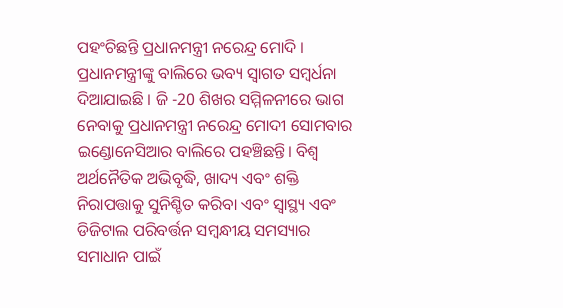ପହଂଚିଛନ୍ତି ପ୍ରଧାନମନ୍ତ୍ରୀ ନରେନ୍ଦ୍ର ମୋଦି । ପ୍ରଧାନମନ୍ତ୍ରୀଙ୍କୁ ବାଲିରେ ଭବ୍ୟ ସ୍ବାଗତ ସମ୍ବର୍ଧନା ଦିଆଯାଇଛି । ଜି -20 ଶିଖର ସମ୍ମିଳନୀରେ ଭାଗ ନେବାକୁ ପ୍ରଧାନମନ୍ତ୍ରୀ ନରେନ୍ଦ୍ର ମୋଦୀ ସୋମବାର ଇଣ୍ଡୋନେସିଆର ବାଲିରେ ପହଞ୍ଚିଛନ୍ତି। ବିଶ୍ୱ ଅର୍ଥନୈତିକ ଅଭିବୃଦ୍ଧି, ଖାଦ୍ୟ ଏବଂ ଶକ୍ତି ନିରାପତ୍ତାକୁ ସୁନିଶ୍ଚିତ କରିବା ଏବଂ ସ୍ୱାସ୍ଥ୍ୟ ଏବଂ ଡିଜିଟାଲ ପରିବର୍ତ୍ତନ ସମ୍ବନ୍ଧୀୟ ସମସ୍ୟାର ସମାଧାନ ପାଇଁ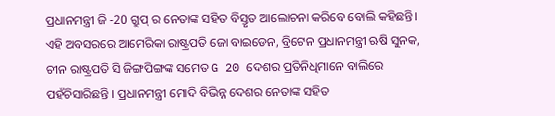ପ୍ରଧାନମନ୍ତ୍ରୀ ଜି -20 ଗ୍ରୁପ୍ ର ନେତାଙ୍କ ସହିତ ବିସ୍ତୃତ ଆଲୋଚନା କରିବେ ବୋଲି କହିଛନ୍ତି। ଏହି ଅବସରରେ ଆମେରିକା ରାଷ୍ଟ୍ରପତି ଜୋ ବାଇଡେନ, ବ୍ରିଟେନ ପ୍ରଧାନମନ୍ତ୍ରୀ ଋଷି ସୁନକ, ଚୀନ ରାଷ୍ଟ୍ରପତି ସି ଜିଙ୍ଗପିଙ୍ଗଙ୍କ ସମେତ G 20 ଦେଶର ପ୍ରତିନିଧିମାନେ ବାଲିରେ ପହଁଚିସାରିଛନ୍ତି । ପ୍ରଧାନମନ୍ତ୍ରୀ ମୋଦି ବିଭିନ୍ନ ଦେଶର ନେତାଙ୍କ ସହିତ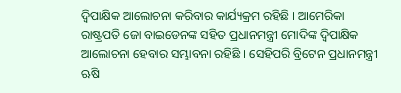ଦ୍ୱିପାକ୍ଷିକ ଆଲୋଚନା କରିବାର କାର୍ଯ୍ୟକ୍ରମ ରହିଛି । ଆମେରିକା ରାଷ୍ଟ୍ରପତି ଜୋ ବାଇଡେନଙ୍କ ସହିତ ପ୍ରଧାନମନ୍ତ୍ରୀ ମୋଦିଙ୍କ ଦ୍ୱିପାକ୍ଷିକ ଆଲୋଚନା ହେବାର ସମ୍ଭାବନା ରହିଛି । ସେହିପରି ବ୍ରିଟେନ ପ୍ରଧାନମନ୍ତ୍ରୀ ଋଷି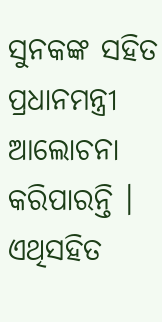ସୁନକଙ୍କ ସହିତ ପ୍ରଧାନମନ୍ତ୍ରୀ ଆଲୋଚନା କରିପାରନ୍ତି । ଏଥିସହିତ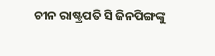ଚୀନ ରାଷ୍ଟ୍ରପତି ସି ଜିନପିଙ୍ଗଙ୍କୁ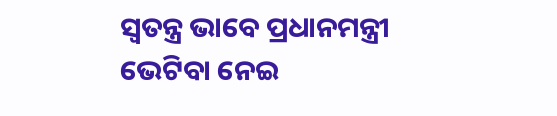ସ୍ବତନ୍ତ୍ର ଭାବେ ପ୍ରଧାନମନ୍ତ୍ରୀ ଭେଟିବା ନେଇ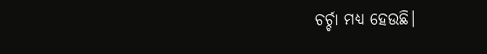ଚର୍ଚ୍ଚା ମଧ୍ୟ ହେଉଛି।